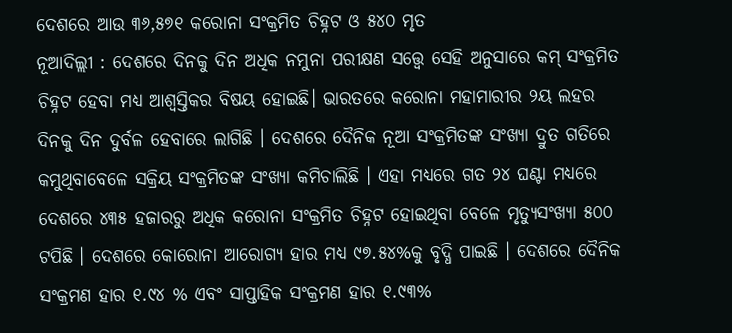ଦେଶରେ ଆଉ ୩୬,୫୭୧ କରୋନା ସଂକ୍ରମିତ ଚିହ୍ନଟ ଓ ୫୪୦ ମୃତ
ନୂଆଦିଲ୍ଲୀ : ଦେଶରେ ଦିନକୁ ଦିନ ଅଧିକ ନମୁନା ପରୀକ୍ଷଣ ସତ୍ତ୍ୱେ ସେହି ଅନୁସାରେ କମ୍ ସଂକ୍ରମିତ ଚିହ୍ନଟ ହେବା ମଧ୍ୟ ଆଶ୍ବସ୍ତିକର ବିଷୟ ହୋଇଛି। ଭାରତରେ କରୋନା ମହାମାରୀର ୨ୟ ଲହର ଦିନକୁ ଦିନ ଦୁର୍ବଳ ହେବାରେ ଲାଗିଛି । ଦେଶରେ ଦୈନିକ ନୂଆ ସଂକ୍ରମିତଙ୍କ ସଂଖ୍ୟା ଦ୍ରୁତ ଗତିରେ କମୁଥିବାବେଳେ ସକ୍ରିୟ ସଂକ୍ରମିତଙ୍କ ସଂଖ୍ୟା କମିଚାଲିଛି । ଏହା ମଧ୍ୟରେ ଗତ ୨୪ ଘଣ୍ଟା ମଧ୍ୟରେ ଦେଶରେ ୪୩୫ ହଜାରରୁ ଅଧିକ କରୋନା ସଂକ୍ରମିତ ଚିହ୍ନଟ ହୋଇଥିବା ବେଳେ ମୃତ୍ୟୁସଂଖ୍ୟା ୫୦୦ ଟପିଛି । ଦେଶରେ କୋରୋନା ଆରୋଗ୍ୟ ହାର ମଧ୍ୟ ୯୭.୫୪%କୁ ବୃଦ୍ଧି ପାଇଛି । ଦେଶରେ ଦୈନିକ ସଂକ୍ରମଣ ହାର ୧.୯୪ % ଏବଂ ସାପ୍ତାହିକ ସଂକ୍ରମଣ ହାର ୧.୯୩%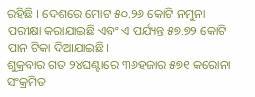ରହିଛି । ଦେଶରେ ମୋଟ ୫୦.୨୬ କୋଟି ନମୁନା ପରୀକ୍ଷା କରାଯାଇଛି ଏବଂ ଏ ପର୍ଯ୍ୟନ୍ତ ୫୭.୭୨ କୋଟି ପାନ ଟିକା ଦିଆଯାଇଛି।
ଶୁକ୍ରବାର ଗତ ୨୪ଘଣ୍ଟାରେ ୩୬ହଜାର ୫୭୧ କରୋନା ସଂକ୍ରମିତ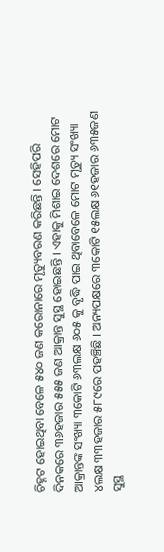ଚିହ୍ନଟ ହୋଇଥିବା ବେଳେ ୫୪୦ ଜଣ କରୋନାରେ ମୃତ୍ୟୁବରଣ କରିଛନ୍ତି । ସେହିପରି ଦିନକରେ ୩୬ହଜାର ୫୫୫ ଜଣ ଆକ୍ରାନ୍ତ ସୁସ୍ଥ ହୋଇଛନ୍ତି । ଏହାକୁ ମିଶାଇ ଦେଶରେ ମୋଟ ଆକ୍ରାନ୍ତଙ୍କ ସଂଖ୍ୟା ୩କୋଟି ୬୩ଲକ୍ଷ ୬୦୫ କୁ ବୃଦ୍ଧି ପାଇ ଥିବାବେଳେ ମୋଟ ମୃତ୍ୟୁ ସଂଖ୍ୟା ୪ଲକ୍ଷ ୩୩ହଜାର ୫୮୯ରେ ପହଞ୍ଚିଛି । ଅନ୍ୟପକ୍ଷରେ ୩କୋଟି ୧୫ଲକ୍ଷ ୬୧ହଜାର ୬୩୫ଜଣ ସୁସ୍ଥ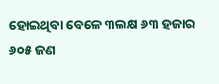ହୋଇଥିବା ବେଳେ ୩ଲକ୍ଷ ୬୩ ହଜାର ୬୦୫ ଜଣ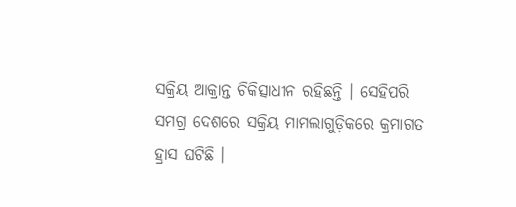ସକ୍ରିୟ ଆକ୍ରାନ୍ତ ଚିକିତ୍ସାଧୀନ ରହିଛନ୍ତି । ସେହିପରି ସମଗ୍ର ଦେଶରେ ସକ୍ରିୟ ମାମଲାଗୁଡ଼ିକରେ କ୍ରମାଗତ ହ୍ରାସ ଘଟିଛି ।